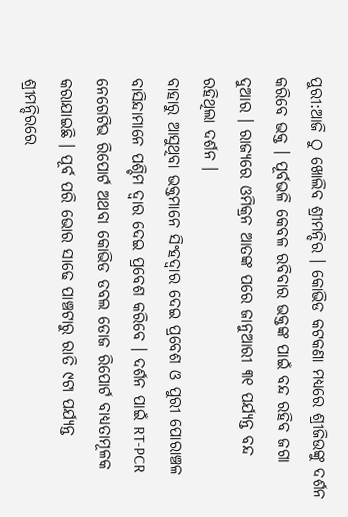ପୁରୀ:ଆଜି ଠୁ ଖୋଲିବ ଶ୍ରୀମନ୍ଦିର । କୋଭିଡ କଟକଣା ମଧ୍ୟରେ ଶ୍ରୀଜିଉଙ୍କୁ ଦର୍ଶନ କରିବେ ଭକ୍ତ । ପୂର୍ବଭଳି କେବଳ ରବିବାର ଭକ୍ତଙ୍କ ପାଇଁ ବନ୍ଦ ରହିବ ଜଗା ଦୁଆର । ରାଜ୍ୟରେ ଓମିକ୍ରନ ଆତଙ୍କ ପରେ ଜାନୁଆରୀ ୩୧ ପର୍ଯ୍ୟନ୍ତ ବନ୍ଦ ରହିଥିଲା ଦର୍ଶନ ।
ବାହାରୁ ଆସୁଥିବା ଭକ୍ତମାନେ ସିଂହଦ୍ଵାର ଦେଇ ପ୍ରବେଶ ଓ ପୁରୀ ପୋରାଞ୍ଚଳ ବାସିନ୍ଦାମାନେ ପଶ୍ଚିମ ଦ୍ଵାର ଦେଇ ପ୍ରବେଶ କରିବେ । ଦର୍ଶନ ପାଇଁ RT-PCR ନେଗେଟିଭ ରିପୋର୍ଟ ଅଥବା କୋଭିଡ ଡବଲ ଡୋଜ ରିପୋର୍ଟ ବାଧ୍ୟତାମୂଳକ କରାଯାଇଛି । ପୂର୍ବ ପରି ଭୋର ସାଢେ ପାଞ୍ଚଟାରୁ ରାତି ୯ଟା ପର୍ଯ୍ୟନ୍ତ ଶ୍ରୀମନ୍ଦିରରେ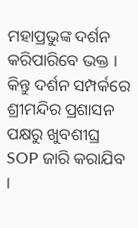ମହାପ୍ରଭୁଙ୍କ ଦର୍ଶନ କରିପାରିବେ ଭକ୍ତ । କିନ୍ତୁ ଦର୍ଶନ ସମ୍ପର୍କରେ ଶ୍ରୀମନ୍ଦିର ପ୍ରଶାସନ ପକ୍ଷରୁ ଖୁବଶୀଘ୍ର SOP ଜାରି କରାଯିବ ।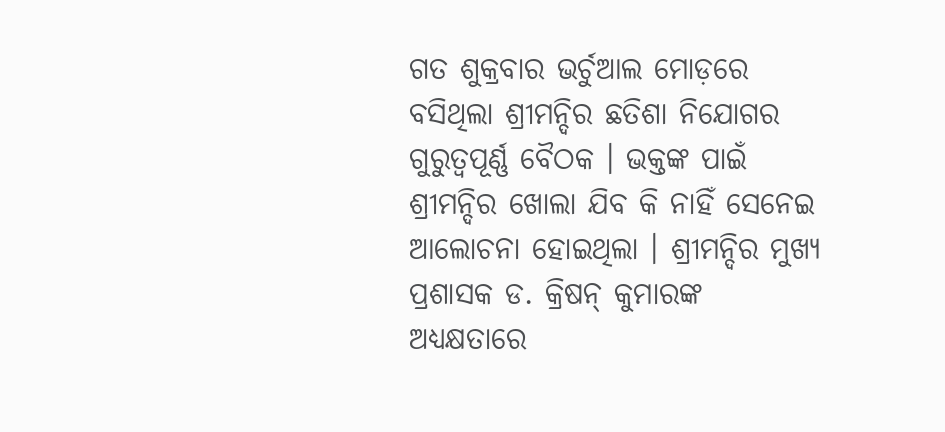ଗତ ଶୁକ୍ରବାର ଭର୍ଚୁଆଲ ମୋଡ଼ରେ ବସିଥିଲା ଶ୍ରୀମନ୍ଦିର ଛତିଶା ନିଯୋଗର ଗୁରୁତ୍ୱପୂର୍ଣ୍ଣ ବୈଠକ । ଭକ୍ତଙ୍କ ପାଇଁ ଶ୍ରୀମନ୍ଦିର ଖୋଲା ଯିବ କି ନାହିଁ ସେନେଇ ଆଲୋଚନା ହୋଇଥିଲା । ଶ୍ରୀମନ୍ଦିର ମୁଖ୍ୟ ପ୍ରଶାସକ ଡ. କ୍ରିଷନ୍ କୁମାରଙ୍କ ଅଧ୍ୟକ୍ଷତାରେ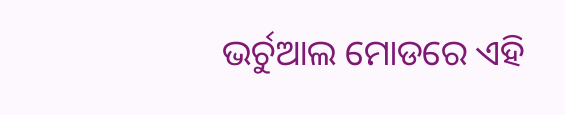ଭର୍ଚୁଆଲ ମୋଡରେ ଏହି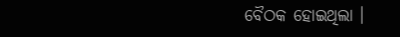ବୈଠକ ହୋଇଥିଲା ।